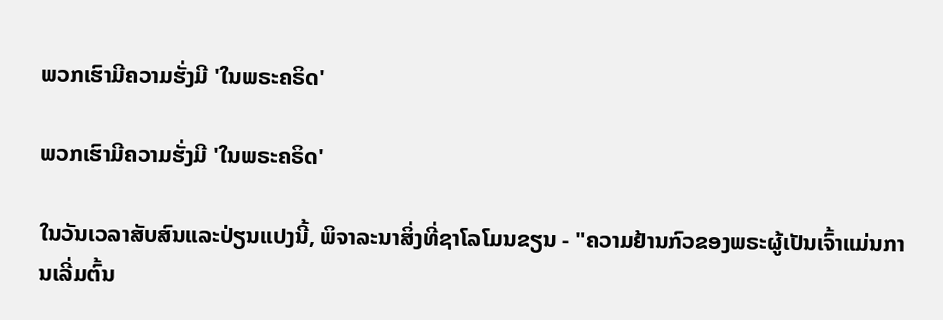ພວກເຮົາມີຄວາມຮັ່ງມີ 'ໃນພຣະຄຣິດ'

ພວກເຮົາມີຄວາມຮັ່ງມີ 'ໃນພຣະຄຣິດ'

ໃນວັນເວລາສັບສົນແລະປ່ຽນແປງນີ້, ພິຈາລະນາສິ່ງທີ່ຊາໂລໂມນຂຽນ - "ຄວາມຢ້ານກົວຂອງພຣະຜູ້ເປັນເຈົ້າແມ່ນການເລີ່ມຕົ້ນ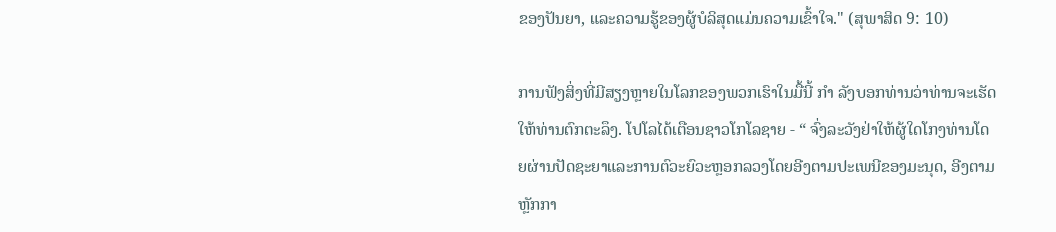ຂອງປັນຍາ, ແລະຄວາມຮູ້ຂອງຜູ້ບໍລິສຸດແມ່ນຄວາມເຂົ້າໃຈ." (ສຸພາສິດ 9: 10)

ການຟັງສິ່ງທີ່ມີສຽງຫຼາຍໃນໂລກຂອງພວກເຮົາໃນມື້ນີ້ ກຳ ລັງບອກທ່ານວ່າທ່ານຈະເຮັດໃຫ້ທ່ານຕົກຕະລຶງ. ໂປໂລໄດ້ເຕືອນຊາວໂກໂລຊາຍ - “ ຈົ່ງລະວັງຢ່າໃຫ້ຜູ້ໃດໂກງທ່ານໂດຍຜ່ານປັດຊະຍາແລະການຕົວະຍົວະຫຼອກລວງໂດຍອີງຕາມປະເພນີຂອງມະນຸດ, ອີງຕາມຫຼັກກາ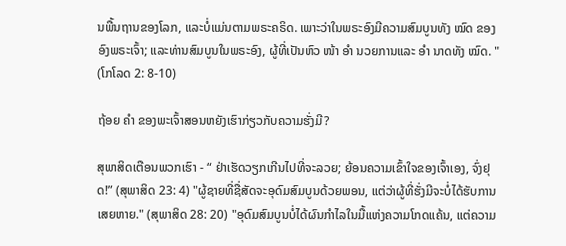ນພື້ນຖານຂອງໂລກ, ແລະບໍ່ແມ່ນຕາມພຣະຄຣິດ. ເພາະວ່າໃນພຣະອົງມີຄວາມສົມບູນທັງ ໝົດ ຂອງອົງພຣະເຈົ້າ; ແລະທ່ານສົມບູນໃນພຣະອົງ, ຜູ້ທີ່ເປັນຫົວ ໜ້າ ອຳ ນວຍການແລະ ອຳ ນາດທັງ ໝົດ. " (ໂກໂລດ 2: 8-10)

ຖ້ອຍ ຄຳ ຂອງພະເຈົ້າສອນຫຍັງເຮົາກ່ຽວກັບຄວາມຮັ່ງມີ?

ສຸພາສິດເຕືອນພວກເຮົາ - “ ຢ່າເຮັດວຽກເກີນໄປທີ່ຈະລວຍ; ຍ້ອນຄວາມເຂົ້າໃຈຂອງເຈົ້າເອງ, ຈົ່ງຢຸດ!” (ສຸພາສິດ 23: 4) "ຜູ້ຊາຍທີ່ຊື່ສັດຈະອຸດົມສົມບູນດ້ວຍພອນ, ແຕ່ວ່າຜູ້ທີ່ຮັ່ງມີຈະບໍ່ໄດ້ຮັບການເສຍຫາຍ." (ສຸພາສິດ 28: 20) "ອຸດົມສົມບູນບໍ່ໄດ້ຜົນກໍາໄລໃນມື້ແຫ່ງຄວາມໂກດແຄ້ນ, ແຕ່ຄວາມ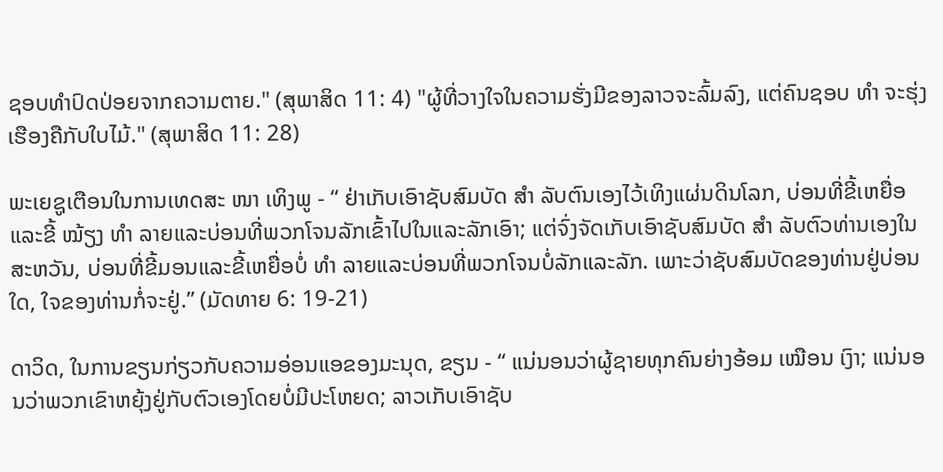ຊອບທໍາປົດປ່ອຍຈາກຄວາມຕາຍ." (ສຸພາສິດ 11: 4) "ຜູ້ທີ່ວາງໃຈໃນຄວາມຮັ່ງມີຂອງລາວຈະລົ້ມລົງ, ແຕ່ຄົນຊອບ ທຳ ຈະຮຸ່ງເຮືອງຄືກັບໃບໄມ້." (ສຸພາສິດ 11: 28)

ພະເຍຊູເຕືອນໃນການເທດສະ ໜາ ເທິງພູ - “ ຢ່າເກັບເອົາຊັບສົມບັດ ສຳ ລັບຕົນເອງໄວ້ເທິງແຜ່ນດິນໂລກ, ບ່ອນທີ່ຂີ້ເຫຍື່ອແລະຂີ້ ໝ້ຽງ ທຳ ລາຍແລະບ່ອນທີ່ພວກໂຈນລັກເຂົ້າໄປໃນແລະລັກເອົາ; ແຕ່ຈົ່ງຈັດເກັບເອົາຊັບສົມບັດ ສຳ ລັບຕົວທ່ານເອງໃນສະຫວັນ, ບ່ອນທີ່ຂີ້ມອນແລະຂີ້ເຫຍື່ອບໍ່ ທຳ ລາຍແລະບ່ອນທີ່ພວກໂຈນບໍ່ລັກແລະລັກ. ເພາະວ່າຊັບສົມບັດຂອງທ່ານຢູ່ບ່ອນໃດ, ໃຈຂອງທ່ານກໍ່ຈະຢູ່.” (ມັດທາຍ 6: 19-21)

ດາວິດ, ໃນການຂຽນກ່ຽວກັບຄວາມອ່ອນແອຂອງມະນຸດ, ຂຽນ - “ ແນ່ນອນວ່າຜູ້ຊາຍທຸກຄົນຍ່າງອ້ອມ ເໝືອນ ເງົາ; ແນ່ນອນວ່າພວກເຂົາຫຍຸ້ງຢູ່ກັບຕົວເອງໂດຍບໍ່ມີປະໂຫຍດ; ລາວເກັບເອົາຊັບ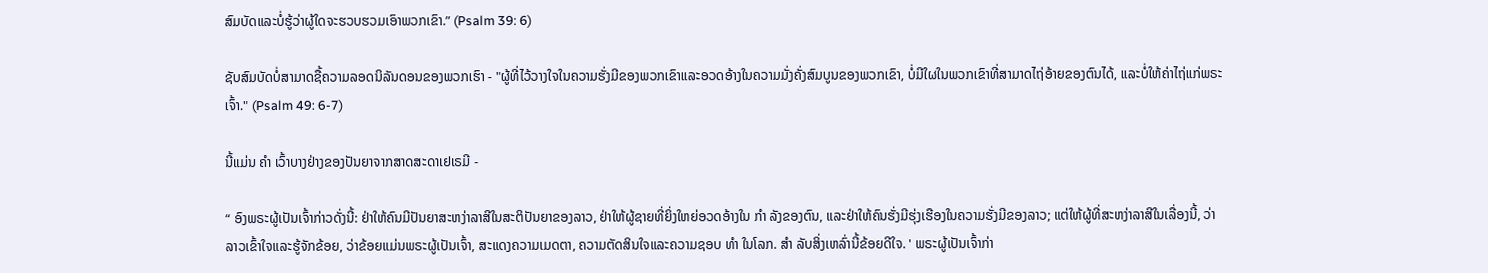ສົມບັດແລະບໍ່ຮູ້ວ່າຜູ້ໃດຈະຮວບຮວມເອົາພວກເຂົາ.” (Psalm 39: 6)

ຊັບສົມບັດບໍ່ສາມາດຊື້ຄວາມລອດນິລັນດອນຂອງພວກເຮົາ - "ຜູ້ທີ່ໄວ້ວາງໃຈໃນຄວາມຮັ່ງມີຂອງພວກເຂົາແລະອວດອ້າງໃນຄວາມມັ່ງຄັ່ງສົມບູນຂອງພວກເຂົາ, ບໍ່ມີໃຜໃນພວກເຂົາທີ່ສາມາດໄຖ່ອ້າຍຂອງຕົນໄດ້, ແລະບໍ່ໃຫ້ຄ່າໄຖ່ແກ່ພຣະເຈົ້າ." (Psalm 49: 6-7)

ນີ້ແມ່ນ ຄຳ ເວົ້າບາງຢ່າງຂອງປັນຍາຈາກສາດສະດາເຢເຣມີ -

“ ອົງພຣະຜູ້ເປັນເຈົ້າກ່າວດັ່ງນີ້: ຢ່າໃຫ້ຄົນມີປັນຍາສະຫງ່າລາສີໃນສະຕິປັນຍາຂອງລາວ, ຢ່າໃຫ້ຜູ້ຊາຍທີ່ຍິ່ງໃຫຍ່ອວດອ້າງໃນ ກຳ ລັງຂອງຕົນ, ແລະຢ່າໃຫ້ຄົນຮັ່ງມີຮຸ່ງເຮືອງໃນຄວາມຮັ່ງມີຂອງລາວ; ແຕ່ໃຫ້ຜູ້ທີ່ສະຫງ່າລາສີໃນເລື່ອງນີ້, ວ່າລາວເຂົ້າໃຈແລະຮູ້ຈັກຂ້ອຍ, ວ່າຂ້ອຍແມ່ນພຣະຜູ້ເປັນເຈົ້າ, ສະແດງຄວາມເມດຕາ, ຄວາມຕັດສິນໃຈແລະຄວາມຊອບ ທຳ ໃນໂລກ. ສຳ ລັບສິ່ງເຫລົ່ານີ້ຂ້ອຍດີໃຈ. ' ພຣະຜູ້ເປັນເຈົ້າກ່າ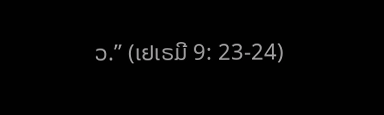ວ.” (ເຢເຣມີ 9: 23-24)